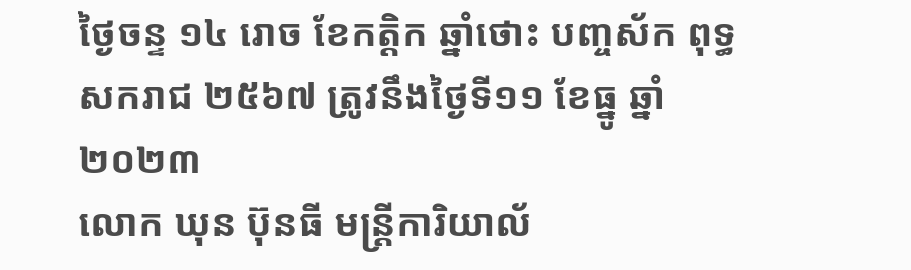ថ្ងៃចន្ទ ១៤ រោច ខែកត្តិក ឆ្នាំថោះ បញ្ចស័ក ពុទ្ធសករាជ ២៥៦៧ ត្រូវនឹងថ្ងៃទី១១ ខែធ្នូ ឆ្នាំ២០២៣
លោក ឃុន ប៊ុនធី មន្រ្តីការិយាល័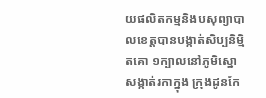យផលិតកម្មនិងបសុព្យាបាលខេត្តបានបង្កាត់សិប្បនិម្មិតគោ ១ក្បាលនៅភូមិស្នោ សង្កាត់រកាក្នុង ក្រុងដូនកែ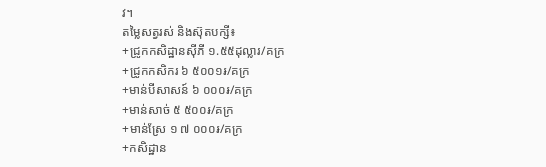វ។
តម្លៃសត្វរស់ និងស៊ុតបក្សី៖
+ជ្រូកកសិដ្ឋានសុីភី ១.៥៥ដុល្លារ/គក្រ
+ជ្រូកកសិករ ៦ ៥០០១៛/គក្រ
+មាន់បីសាសន៍ ៦ ០០០៛/គក្រ
+មាន់សាច់ ៥ ៥០០៛/គក្រ
+មាន់ស្រែ ១ ៧ ០០០៛/គក្រ
+កសិដ្ឋាន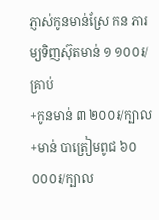ភ្ញាស់កូនមាន់ស្រែ កន ភារម្យទិញស៊ុតមាន់ ១ ១០០៛/គ្រាប់
+កូនមាន់ ៣ ២០០៛/ក្បាល
+មាន់ បាត្រៀមពូជ ៦០ ០០០៛/ក្បាល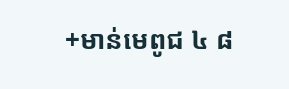+មាន់មេពូជ ៤ ៨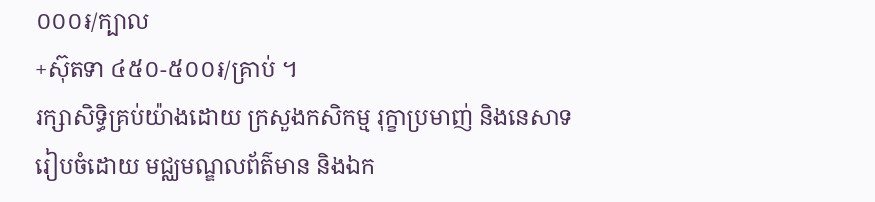០០០៛/ក្បាល
+ស៊ុតទា ៤៥០-៥០០៛/គ្រាប់ ។
រក្សាសិទិ្ធគ្រប់យ៉ាងដោយ ក្រសួងកសិកម្ម រុក្ខាប្រមាញ់ និងនេសាទ
រៀបចំដោយ មជ្ឈមណ្ឌលព័ត៌មាន និងឯក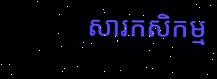សារកសិកម្ម